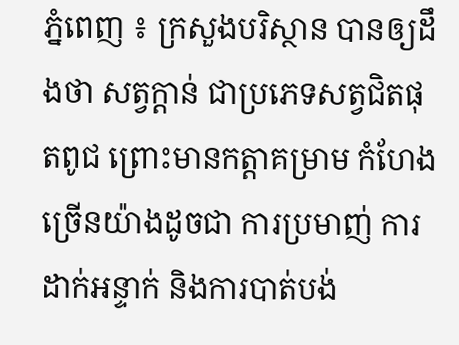ភ្នំពេញ ៖ ក្រសួងបរិស្ថាន បានឲ្យដឹងថា សត្វក្ដាន់ ជាប្រភេទសត្វជិតផុតពូជ ព្រោះមានកត្តាគម្រាម កំហែងច្រើនយ៉ាងដូចជា ការប្រមាញ់ ការដាក់អន្ទាក់ និងការបាត់បង់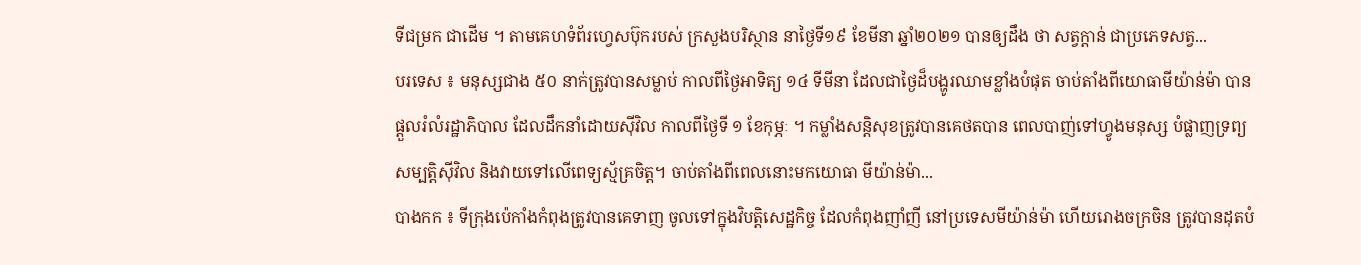ទីជម្រក ជាដើម ។ តាមគេហទំព័រហ្វេសប៊ុករបស់ ក្រសួងបរិស្ថាន នាថ្ងៃទី១៩ ខែមីនា ឆ្នាំ២០២១ បានឲ្យដឹង ថា សត្វក្ដាន់ ជាប្រភេទសត្វ...
បរទេស ៖ មនុស្សជាង ៥០ នាក់ត្រូវបានសម្លាប់ កាលពីថ្ងៃអាទិត្យ ១៤ ទីមីនា ដែលជាថ្ងៃដ៏បង្ហូរឈាមខ្លាំងបំផុត ចាប់តាំងពីយោធាមីយ៉ាន់ម៉ា បានផ្តួលរំលំរដ្ឋាភិបាល ដែលដឹកនាំដោយស៊ីវិល កាលពីថ្ងៃទី ១ ខែកុម្ភៈ ។ កម្លាំងសន្តិសុខត្រូវបានគេថតបាន ពេលបាញ់ទៅហ្វូងមនុស្ស បំផ្លាញទ្រព្យសម្បត្តិស៊ីវិល និងវាយទៅលើពេទ្យស្ម័គ្រចិត្ត។ ចាប់តាំងពីពេលនោះមកយោធា មីយ៉ាន់ម៉ា...
បាងកក ៖ ទីក្រុងប៉េកាំងកំពុងត្រូវបានគេទាញ ចូលទៅក្នុងវិបត្តិសេដ្ឋកិច្ច ដែលកំពុងញាំញី នៅប្រទេសមីយ៉ាន់ម៉ា ហើយរោងចក្រចិន ត្រូវបានដុតបំ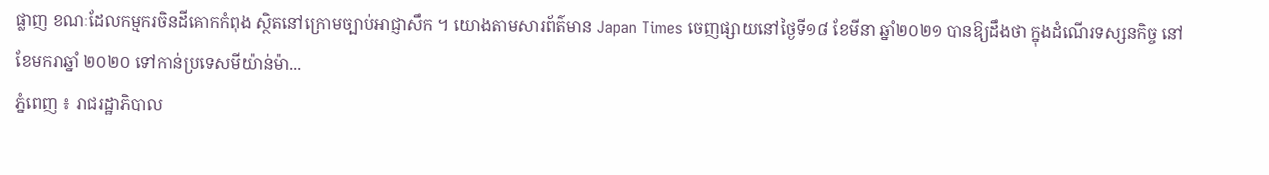ផ្លាញ ខណៈដែលកម្មករចិនដីគោកកំពុង ស្ថិតនៅក្រោមច្បាប់អាជ្ញាសឹក ។ យោងតាមសារព័ត៌មាន Japan Times ចេញផ្សាយនៅថ្ងៃទី១៨ ខែមីនា ឆ្នាំ២០២១ បានឱ្យដឹងថា ក្នុងដំណើរទស្សនកិច្ច នៅខែមករាឆ្នាំ ២០២០ ទៅកាន់ប្រទេសមីយ៉ាន់ម៉ា...
ភ្នំពេញ ៖ រាជរដ្ឋាភិបាល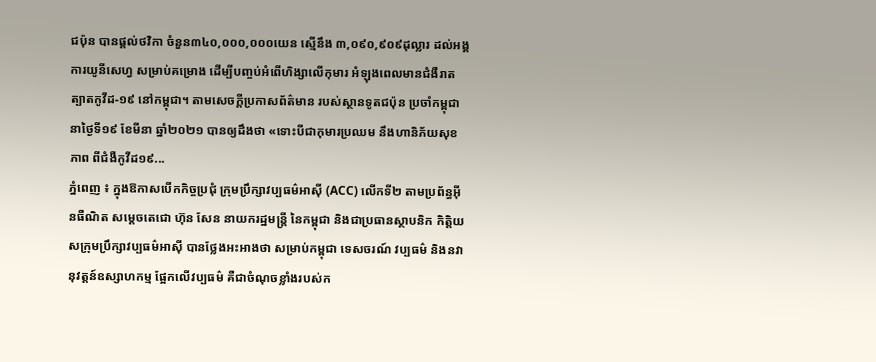ជប៉ុន បានផ្តល់ថវិកា ចំនួន៣៤០,០០០,០០០យេន ស្មើនឹង ៣,០៩០,៩០៩ដុល្លារ ដល់អង្គការយូនីសេហ្វ សម្រាប់គម្រោង ដើម្បីបញ្ចប់អំពើហិង្សាលើកុមារ អំឡុងពេលមានជំងឺរាតត្បាតកូវីដ-១៩ នៅកម្ពុជា។ តាមសេចក្ដីប្រកាសព័ត៌មាន របស់ស្ថានទូតជប៉ុន ប្រចាំកម្ពុជា នាថ្ងៃទី១៩ ខែមីនា ឆ្នាំ២០២១ បានឲ្យដឹងថា «ទោះបីជាកុមារប្រឈម នឹងហានិភ័យសុខភាព ពីជំងឺកូវីដ១៩...
ភ្នំពេញ ៖ ក្នុងឱកាសបើកកិច្ចប្រជុំ ក្រុមប្រឹក្សាវប្បធម៌អាស៊ី (ACC) លើកទី២ តាមប្រព័ន្ធអ៊ីនធឺណិត សម្តេចតេជោ ហ៊ុន សែន នាយករដ្ឋមន្ត្រី នៃកម្ពុជា និងជាប្រធានស្ថាបនិក កិត្តិយសក្រុមប្រឹក្សាវប្បធម៌អាស៊ី បានថ្លែងអះអាងថា សម្រាប់កម្ពុជា ទេសចរណ៍ វប្បធម៌ និងនវានុវត្តន៍ឧស្សាហកម្ម ផ្អែកលើវប្បធម៌ គឺជាចំណុចខ្លាំងរបស់ក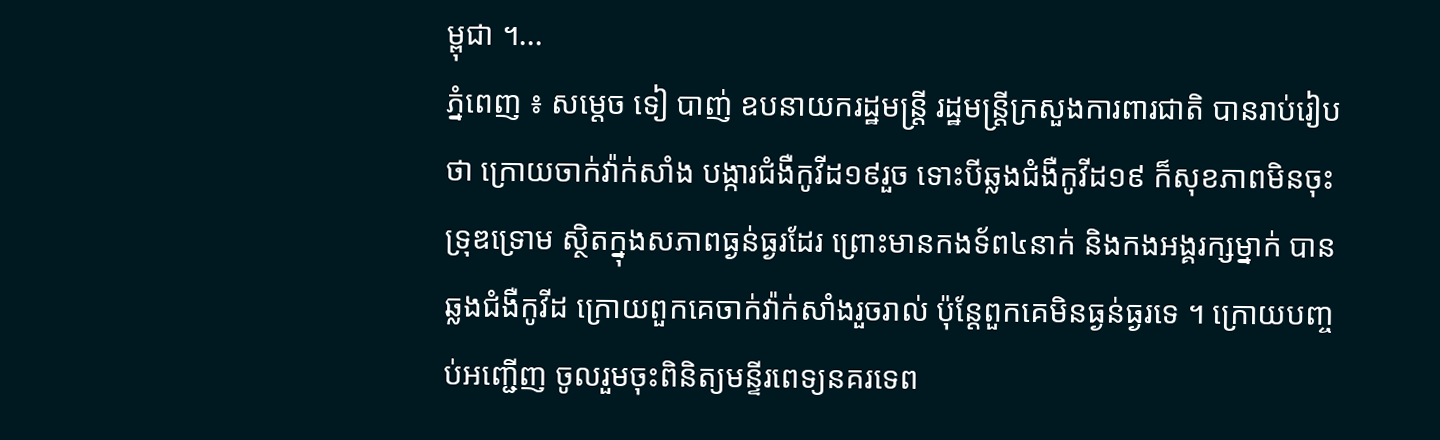ម្ពុជា ។...
ភ្នំពេញ ៖ សម្ដេច ទៀ បាញ់ ឧបនាយករដ្ឋមន្ដ្រី រដ្ឋមន្ដ្រីក្រសួងការពារជាតិ បានរាប់រៀបថា ក្រោយចាក់វ៉ាក់សាំង បង្ការជំងឺកូវីដ១៩រួច ទោះបីឆ្លងជំងឺកូវីដ១៩ ក៏សុខភាពមិនចុះទ្រុឌទ្រោម ស្ថិតក្នុងសភាពធ្ងន់ធ្ងរដែរ ព្រោះមានកងទ័ព៤នាក់ និងកងអង្គរក្សម្នាក់ បានឆ្លងជំងឺកូវីដ ក្រោយពួកគេចាក់វ៉ាក់សាំងរួចរាល់ ប៉ុន្ដែពួកគេមិនធ្ងន់ធ្ងរទេ ។ ក្រោយបញ្ចប់អញ្ជើញ ចូលរួមចុះពិនិត្យមន្ទីរពេទ្យនគរទេព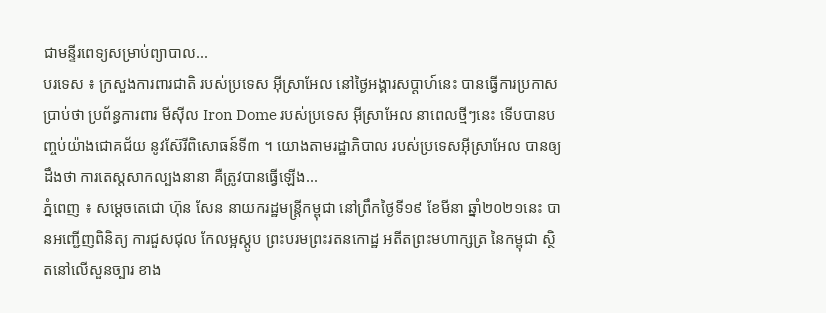ជាមន្ទីរពេទ្យសម្រាប់ព្យាបាល...
បរទេស ៖ ក្រសួងការពារជាតិ របស់ប្រទេស អ៊ីស្រាអែល នៅថ្ងៃអង្គារសប្ដាហ៍នេះ បានធ្វើការប្រកាសប្រាប់ថា ប្រព័ន្ធការពារ មីស៊ីល Iron Dome របស់ប្រទេស អ៊ីស្រាអែល នាពេលថ្មីៗនេះ ទើបបានបញ្ចប់យ៉ាងជោគជ័យ នូវស៊ែរីពិសោធន៍ទី៣ ។ យោងតាមរដ្ឋាភិបាល របស់ប្រទេសអ៊ីស្រាអែល បានឲ្យដឹងថា ការតេស្តសាកល្បងនានា គឺត្រូវបានធ្វើឡើង...
ភ្នំពេញ ៖ សម្ដេចតេជោ ហ៊ុន សែន នាយករដ្ឋមន្រ្តីកម្ពុជា នៅព្រឹកថ្ងៃទី១៩ ខែមីនា ឆ្នាំ២០២១នេះ បានអញ្ជើញពិនិត្យ ការជួសជុល កែលម្អស្តូប ព្រះបរមព្រះរតនកោដ្ឋ អតីតព្រះមហាក្សត្រ នៃកម្ពុជា ស្ថិតនៅលើសួនច្បារ ខាង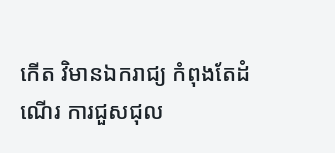កើត វិមានឯករាជ្យ កំពុងតែដំណើរ ការជួសជុល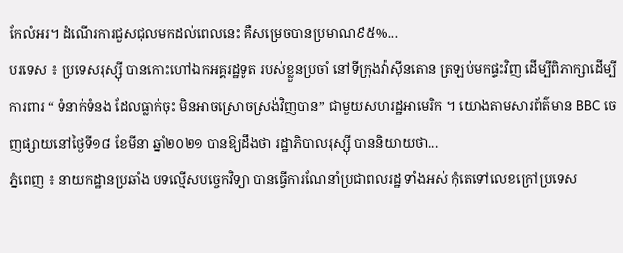កែលំអរ។ ដំណើរការជួសជុលមកដល់ពេលនេះ គឺសម្រេចបានប្រមាណ៩៥%...
បរទេស ៖ ប្រទេសរុស្ស៊ី បានកោះហៅឯកអគ្គរដ្ឋទូត របស់ខ្លួនប្រចាំ នៅទីក្រុងវ៉ាស៊ីនតោន ត្រឡប់មកផ្ទះវិញ ដើម្បីពិភាក្សាដើម្បីការពារ “ ទំនាក់ទំនង ដែលធ្លាក់ចុះ មិនអាចស្រោចស្រង់វិញបាន” ជាមួយសហរដ្ឋអាមេរិក ។ យោងតាមសារព័ត៌មាន BBC ចេញផ្សាយនៅថ្ងៃទី១៨ ខែមីនា ឆ្នាំ២០២១ បានឱ្យដឹងថា រដ្ឋាភិបាលរុស្ស៊ី បាននិយាយថា...
ភ្នំពេញ ៖ នាយកដ្ឋានប្រឆាំង បទល្មើសបច្ចេកវិទ្យា បានធ្វើការណែនាំប្រជាពលរដ្ឋ ទាំងអស់ កុំតេទៅលេខក្រៅប្រទេស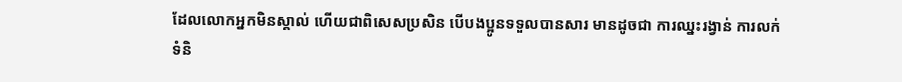ដែលលោកអ្នកមិនស្គាល់ ហើយជាពិសេសប្រសិន បើបងប្អូនទទួលបានសារ មានដូចជា ការឈ្នះរង្វាន់ ការលក់ទំនិ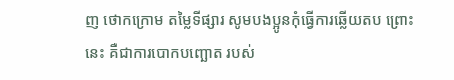ញ ថោកក្រោម តម្លៃទីផ្សារ សូមបងប្អូនកុំធ្វើការឆ្លើយតប ព្រោះនេះ គឺជាការបោកបញ្ឆោត របស់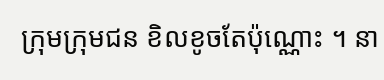ក្រុមក្រុមជន ខិលខូចតែប៉ុណ្ណោះ ។ នា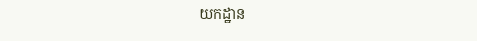យកដ្ឋាន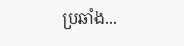ប្រឆាំង...